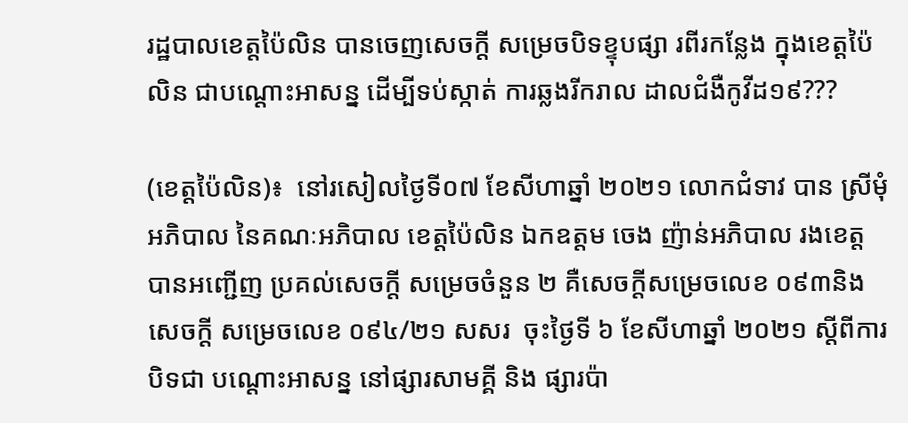រដ្ឋបាលខេត្តប៉ៃលិន បានចេញសេចក្ដី សម្រេចបិទខ្ទុបផ្សា រពីរកន្លែង ក្នុងខេត្តប៉ៃលិន ជាបណ្ដោះអាសន្ន ដើម្បីទប់ស្កាត់ ការឆ្លងរីករាល ដាលជំងឺកូវីដ១៩???

(ខេត្តប៉ៃលិន)៖  នៅរសៀលថ្ងៃទី០៧ ខែសីហាឆ្នាំ ២០២១ លោកជំទាវ បាន ស្រីមុំ អភិបាល នៃគណៈអភិបាល ខេត្តប៉ៃលិន ឯកឧត្តម ចេង ញ៉ាន់អភិបាល រងខេត្ត បានអញ្ជើញ ប្រគល់សេចក្ដី សម្រេចចំនួន ២ គឺសេចក្ដីសម្រេចលេខ ០៩៣និងសេចក្ដី សម្រេចលេខ ០៩៤/២១ សសរ  ចុះថ្ងៃទី ៦ ខែសីហាឆ្នាំ ២០២១ ស្ដីពីការបិទជា បណ្ដោះអាសន្ន នៅផ្សារសាមគ្គី និង ផ្សារប៉ា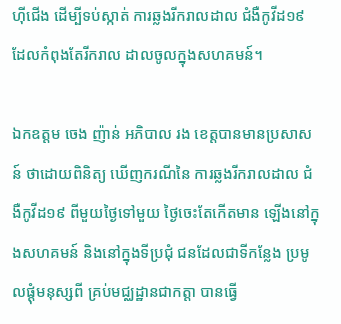ហ៊ីជើង ដើម្បីទប់ស្កាត់ ការឆ្លងរីករាលដាល ជំងឺកូវីដ១៩ ដែលកំពុងតែរីករាល ដាលចូលក្នុងសហគមន៍។

ឯកឧត្តម ចេង ញ៉ាន់ អភិបាល រង ខេត្តបានមានប្រសាសន៍ ថាដោយពិនិត្យ ឃើញករណីនៃ ការឆ្លងរីករាលដាល ជំងឺកូវីដ១៩ ពីមួយថ្ងៃទៅមួយ ថ្ងៃចេះតែកើតមាន ឡើងនៅក្នុងសហគមន៍ និងនៅក្នុងទីប្រជុំ ជនដែលជាទីកន្លែង ប្រមូលផ្ដុំមនុស្សពី គ្រប់មជ្ឈដ្ឋានជាកត្តា បានធ្វើ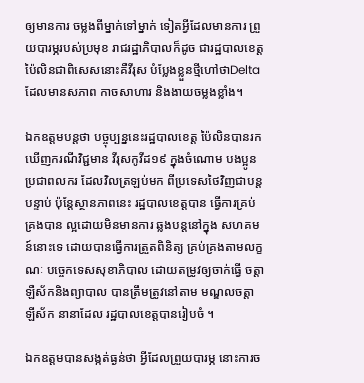ឲ្យមានការ ចម្លងពីម្នាក់ទៅម្នាក់ ទៀតអ្វីដែលមានការ ព្រួយបារម្ភរបស់ប្រមុខ រាជរដ្ឋាភិបាលក៏ដូច ជារដ្ឋបាលខេត្ត ប៉ៃលិនជាពិសេសនោះគឺវីរុស បំប្លែងខ្លួនថ្មីហៅថាDelta  ដែលមានសភាព កាចសាហារ និងងាយចម្លងខ្លាំង។

ឯកឧត្តមបន្តថា បច្ចុប្បន្ននេះរដ្ឋបាលខេត្ត ប៉ៃលិនបានរក ឃើញករណីវិជ្ជមាន វីរុសកូវីដ១៩ ក្នុងចំណោម បងប្អូនប្រជាពលករ ដែលវិលត្រឡប់មក ពីប្រទេសថៃវិញជាបន្តបន្ទាប់ ប៉ុន្តែស្ថានភាពនេះ រដ្ឋបាលខេត្តបាន ធ្វើការគ្រប់គ្រងបាន ល្អដោយមិនមានការ ឆ្លងបន្តនៅក្នុង សហគមន៍នោះទេ ដោយបានធ្វើការត្រួតពិនិត្យ គ្រប់គ្រងតាមលក្ខណៈ បច្ចេកទេសសុខាភិបាល ដោយតម្រូវឲ្យចាក់ធ្វើ ចត្តាឡឺស័កនិងព្យាបាល បានត្រឹមត្រូវនៅតាម មណ្ឌលចត្តាឡីស័ក នានាដែល រដ្ឋបាលខេត្តបានរៀបចំ ។

ឯកឧត្តមបានសង្កត់ធ្ងន់ថា អ្វីដែលព្រួយបារម្ភ នោះការច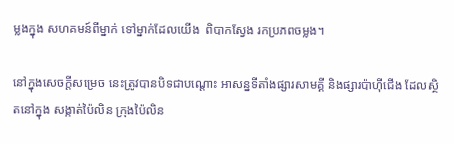ម្លងក្នុង សហគមន៍ពីម្នាក់ ទៅម្នាក់ដែលយើង  ពិបាកស្វែង រកប្រភពចម្លង។

នៅក្នុងសេចក្ដីសម្រេច នេះត្រូវបានបិទជាបណ្ដោះ អាសន្នទីតាំងផ្សារសាមគ្គី និងផ្សារប៉ាហ៊ីជើង ដែលស្ថិតនៅក្នុង សង្កាត់ប៉ៃលិន ក្រុងប៉ៃលិន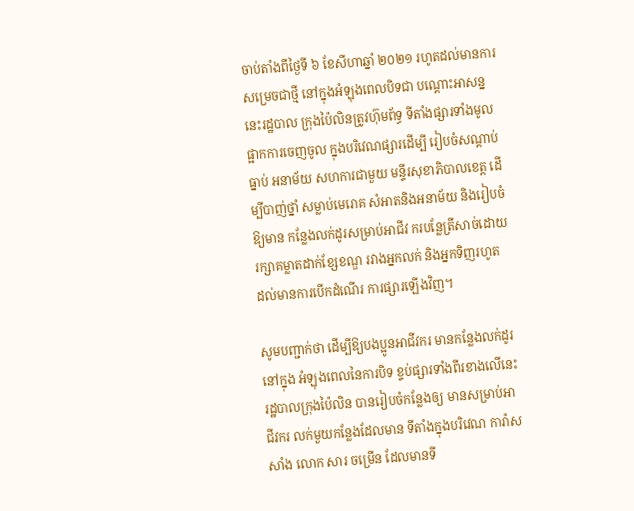ចាប់តាំងពីថ្ងៃទី ៦ ខែសីហាឆ្នាំ ២០២១ រហូតដល់មានការ សម្រេចជាថ្មី នៅក្នុងអំឡុងពេលបិទជា បណ្ដោះអាសន្ននេះរដ្ឋបាល ក្រុងប៉ៃលិនត្រូវហ៊ុមព័ទ្ធ ទីតាំងផ្សារទាំងមូល ផ្អាកការចេញចូល ក្នុងបរិវេណផ្សារដើម្បី រៀបចំសណ្ដាប់ធ្នាប់ អនាម័យ សហការជាមួយ មន្ទីរសុខាភិបាលខេត្ត ដើម្បីបាញ់ថ្នាំ សម្លាប់មេរោគ សំអាតនិងអនាម័យ និងរៀបចំឱ្យមាន កន្លែងលក់ដូរសម្រាប់អាជីវ ករបន្លែត្រីសាច់ដោយ រក្សាគម្លាតដាក់ខ្សែខណ្ឌ រវាងអ្នកលក់ និងអ្នកទិញរហូត ដល់មានការបើកដំណើរ ការផ្សារឡើងវិញ។

សូមបញ្ជាក់ថា ដើម្បីឱ្យបងប្អូនអាជីវករ មានកន្លែងលក់ដូរនៅក្នុង អំឡុងពេលនៃការបិទ ខ្ទប់ផ្សារទាំងពីរខាងលើនេះ រដ្ឋបាលក្រុងប៉ៃលិន បានរៀបចំកន្លែងឲ្យ មានសម្រាប់អាជីវករ លក់មួយកន្លែងដែលមាន ទីតាំងក្នុងបរិវេណ ការ៉ាសសាំង លោក សារ ចម្រើន ដែលមានទី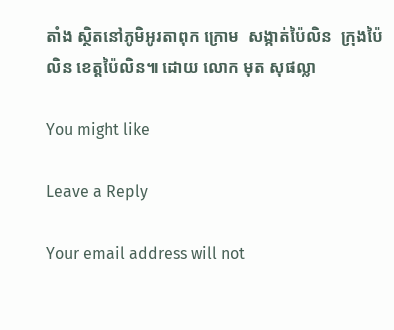តាំង ស្ថិតនៅភូមិអូរតាពុក ក្រោម  សង្កាត់ប៉ៃលិន  ក្រុងប៉ៃលិន ខេត្តប៉ៃលិន៕ ដោយ លោក មុត សុផល្លា

You might like

Leave a Reply

Your email address will not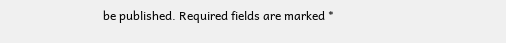be published. Required fields are marked *